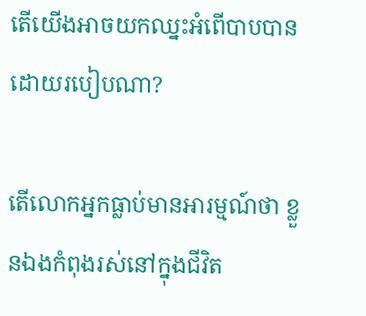តើយើងអាចយកឈ្នះអំពើបាបបានដោយរបៀបណា?

តើលោកអ្នកធ្លាប់មានអារម្មណ៍ថា ខ្លួនឯងកំពុងរស់នៅក្នុងជីវិត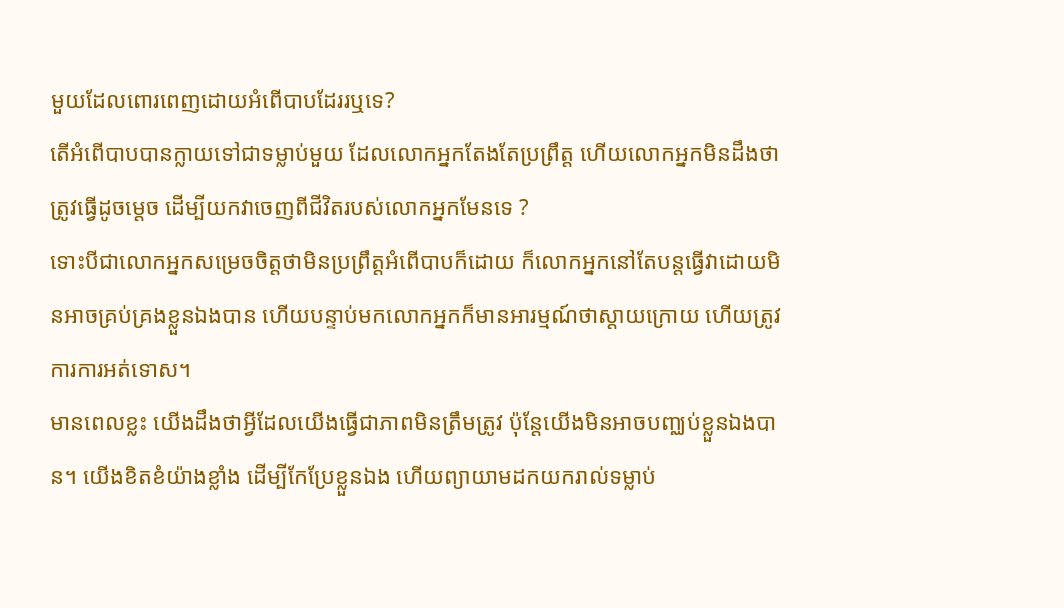មួយដែលពោរពេញដោយអំពើបាបដែររឬទេ?
តើអំពើបាបបានក្លាយទៅជាទម្លាប់មួយ ដែលលោកអ្នកតែងតែប្រព្រឹត្ត ហើយលោកអ្នកមិនដឹងថាត្រូវធ្វើដូចម្តេច ដើម្បីយកវាចេញពីជីវិតរបស់លោកអ្នកមែនទេ ?
ទោះបីជាលោកអ្នកសម្រេចចិត្តថាមិនប្រព្រឹត្តអំពើបាបក៏ដោយ ក៏លោកអ្នកនៅតែបន្តធ្វើវាដោយមិនអាចគ្រប់គ្រងខ្លួនឯងបាន ហើយបន្ទាប់មកលោកអ្នកក៏មានអារម្មណ៍ថាស្តាយក្រោយ ហើយត្រូវការការអត់ទោស។
មានពេលខ្លះ យើងដឹងថាអ្វីដែលយើងធ្វើជាភាពមិនត្រឹមត្រូវ ប៉ុន្តែយើងមិនអាចបញ្ឈប់ខ្លួនឯងបាន។ យើងខិតខំយ៉ាងខ្លាំង ដើម្បីកែប្រែខ្លួនឯង ហើយព្យាយាមដកយករាល់ទម្លាប់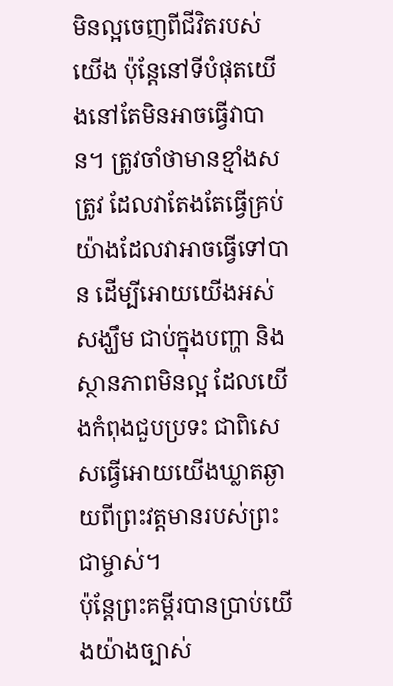មិនល្អចេញពីជីវិតរបស់យើង ប៉ុន្តែនៅទីបំផុតយើងនៅតែមិនអាចធ្វើវាបាន។ ត្រូវចាំថាមានខ្មាំងសត្រូវ ដែលវាតែងតែធ្វើគ្រប់យ៉ាងដែលវាអាចធ្វើទៅបាន ដើម្បីអោយយើងអស់សង្ឃឹម ជាប់ក្នុងបញ្ហា និង ស្ថានភាពមិនល្អ ដែលយើងកំពុងជួបប្រទះ ជាពិសេសធ្វើអោយយើងឃ្លាតឆ្ងាយពីព្រះវត្តមានរបស់ព្រះជាម្ចាស់។
ប៉ុន្តែព្រះគម្ពីរបានប្រាប់យើងយ៉ាងច្បាស់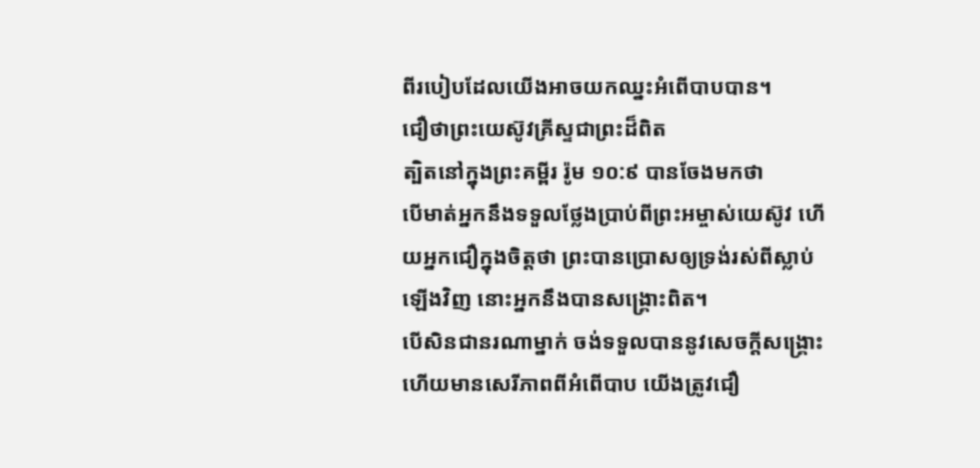ពីរបៀបដែលយើងអាចយកឈ្នះអំពើបាបបាន។
ជឿថាព្រះយេស៊ូវគ្រីស្ទជាព្រះដ៏ពិត
ត្បិតនៅក្នុងព្រះគម្ពីរ រ៉ូម ១០:៩ បានចែងមកថា
បើមាត់អ្នកនឹងទទួលថ្លែងប្រាប់ពីព្រះអម្ចាស់យេស៊ូវ ហើយអ្នកជឿក្នុងចិត្តថា ព្រះបានប្រោសឲ្យទ្រង់រស់ពីស្លាប់ឡើងវិញ នោះអ្នកនឹងបានសង្គ្រោះពិត។
បើសិនជានរណាម្នាក់ ចង់ទទួលបាននូវសេចក្តីសង្រ្គោះ ហើយមានសេរីភាពពីអំពើបាប យើងត្រូវជឿ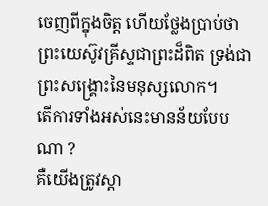ចេញពីក្នុងចិត្ត ហើយថ្លែងប្រាប់ថា ព្រះយេស៊ូវគ្រីស្ទជាព្រះដ៏ពិត ទ្រង់ជាព្រះសង្គ្រោះនៃមនុស្សលោក។
តើការទាំងអស់នេះមានន័យបែបណា ?
គឺយើងត្រូវស្តា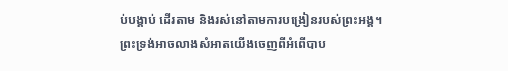ប់បង្គាប់ ដើរតាម និងរស់នៅតាមការបង្រៀនរបស់ព្រះអង្គ។
ព្រះទ្រង់អាចលាងសំអាតយើងចេញពីអំពើបាប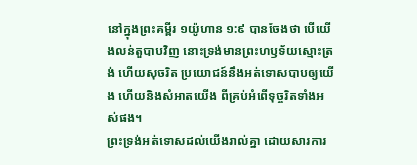នៅក្នុងព្រះគម្ពីរ ១យ៉ូហាន ១:៩ បានចែងថា បើយើងលន់តួបាបវិញ នោះទ្រង់មានព្រះហឫទ័យស្មោះត្រង់ ហើយសុចរិត ប្រយោជន៍នឹងអត់ទោសបាបឲ្យយើង ហើយនិងសំអាតយើង ពីគ្រប់អំពើទុច្ចរិតទាំងអស់ផង។
ព្រះទ្រង់អត់ទោសដល់យើងរាល់គ្នា ដោយសារការ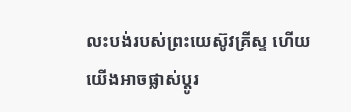លះបង់របស់ព្រះយេស៊ូវគ្រីស្ទ ហើយយើងអាចផ្លាស់ប្តូរ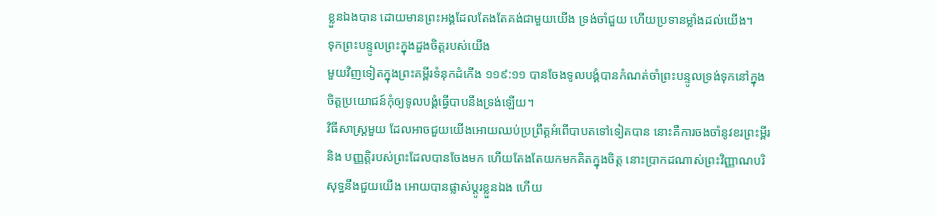ខ្លួនឯងបាន ដោយមានព្រះអង្គដែលតែងតែគង់ជាមួយយើង ទ្រង់ចាំជួយ ហើយប្រទានម្លាំងដល់យើង។
ទុកព្រះបន្ទូលព្រះក្នុងដួងចិត្តរបស់យើង
មួយវិញទៀតក្នុងព្រះគម្ពីរទំនុកដំកើង ១១៩:១១ បានចែងទូលបង្គំបានកំណត់ចាំព្រះបន្ទូលទ្រង់ទុកនៅក្នុងចិត្តប្រយោជន៍កុំឲ្យទូលបង្គំធ្វើបាបនឹងទ្រង់ឡើយ។
វិធីសាស្ត្រមួយ ដែលអាចជួយយើងអោយឈប់ប្រព្រឹត្តអំពើបាបតទៅទៀតបាន នោះគឺការចងចាំនូវខរព្រះម្ពីរ និង បញ្ញត្តិរបស់ព្រះដែលបានចែងមក ហើយតែងតែយកមកគិតក្នុងចិត្ត នោះប្រាកដណាស់ព្រះវិញ្ញាណបរិសុទ្ធនឹងជួយយើង អោយបានផ្លាស់ប្តូរខ្លួនឯង ហើយ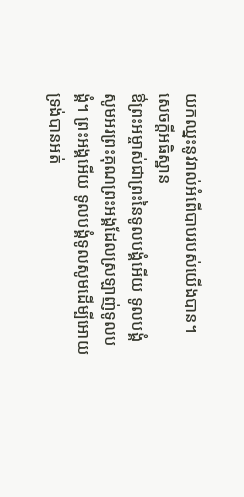យកឈ្នះនូវរាល់អំពើបាបរបស់យើងបាន។
សេចក្តីអធិស្ឋាន
ឳព្រះអម្ចាស់ជាព្រះនៃទូលបង្គំអើយ ទូលបង្គំសូមអរព្រះគុណព្រះអង្គដែលស្រឡាញ់ទូលបង្គំ។ ព្រះអង្គអើយ ទូលបង្គំទូលសូមដើម្បីអោយទ្រង់បានអត់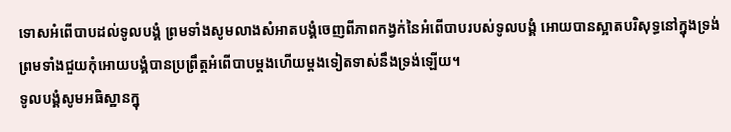ទោសអំពើបាបដល់ទូលបង្គំ ព្រមទាំងសូមលាងសំអាតបង្គំចេញពីភាពកង្វក់នៃអំពើបាបរបស់ទូលបង្គំ អោយបានស្អាតបរិសុទ្ធនៅក្នុងទ្រង់ ព្រមទាំងជួយកុំអោយបង្គំបានប្រព្រឹត្តអំពើបាបម្តងហើយម្តងទៀតទាស់នឹងទ្រង់ឡើយ។
ទូលបង្គំសូមអធិស្ឋានក្នុ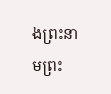ងព្រះនាមព្រះ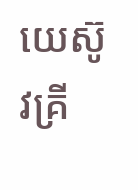យេស៊ូវគ្រី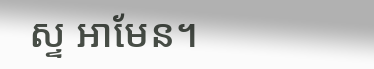ស្ទ អាមែន។